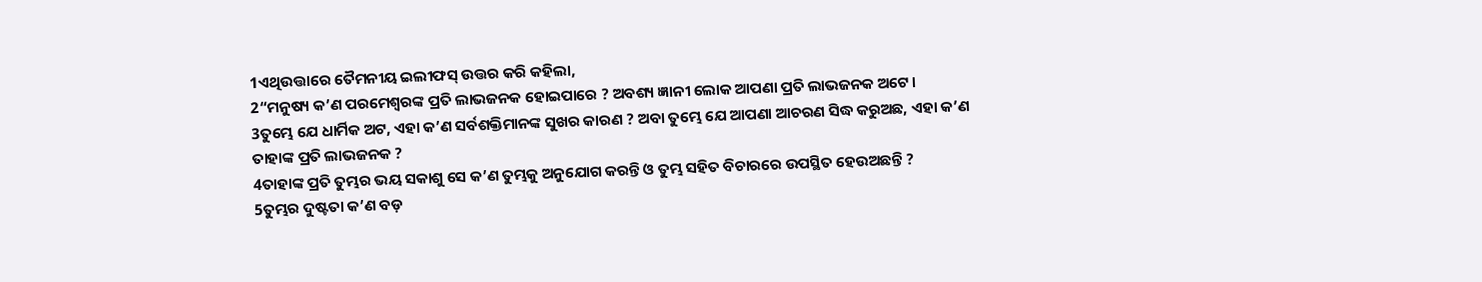1ଏଥିଉତ୍ତାରେ ତୈମନୀୟ ଇଲୀଫସ୍ ଉତ୍ତର କରି କହିଲା,
2“ମନୁଷ୍ୟ କ’ଣ ପରମେଶ୍ୱରଙ୍କ ପ୍ରତି ଲାଭଜନକ ହୋଇପାରେ ? ଅବଶ୍ୟ ଜ୍ଞାନୀ ଲୋକ ଆପଣା ପ୍ରତି ଲାଭଜନକ ଅଟେ।
3ତୁମ୍ଭେ ଯେ ଧାର୍ମିକ ଅଟ, ଏହା କ’ଣ ସର୍ବଶକ୍ତିମାନଙ୍କ ସୁଖର କାରଣ ? ଅବା ତୁମ୍ଭେ ଯେ ଆପଣା ଆଚରଣ ସିଦ୍ଧ କରୁଅଛ, ଏହା କ’ଣ ତାହାଙ୍କ ପ୍ରତି ଲାଭଜନକ ?
4ତାହାଙ୍କ ପ୍ରତି ତୁମ୍ଭର ଭୟ ସକାଶୁ ସେ କ’ଣ ତୁମ୍ଭକୁ ଅନୁଯୋଗ କରନ୍ତି ଓ ତୁମ୍ଭ ସହିତ ବିଚାରରେ ଉପସ୍ଥିତ ହେଉଅଛନ୍ତି ?
5ତୁମ୍ଭର ଦୁଷ୍ଟତା କ’ଣ ବଡ଼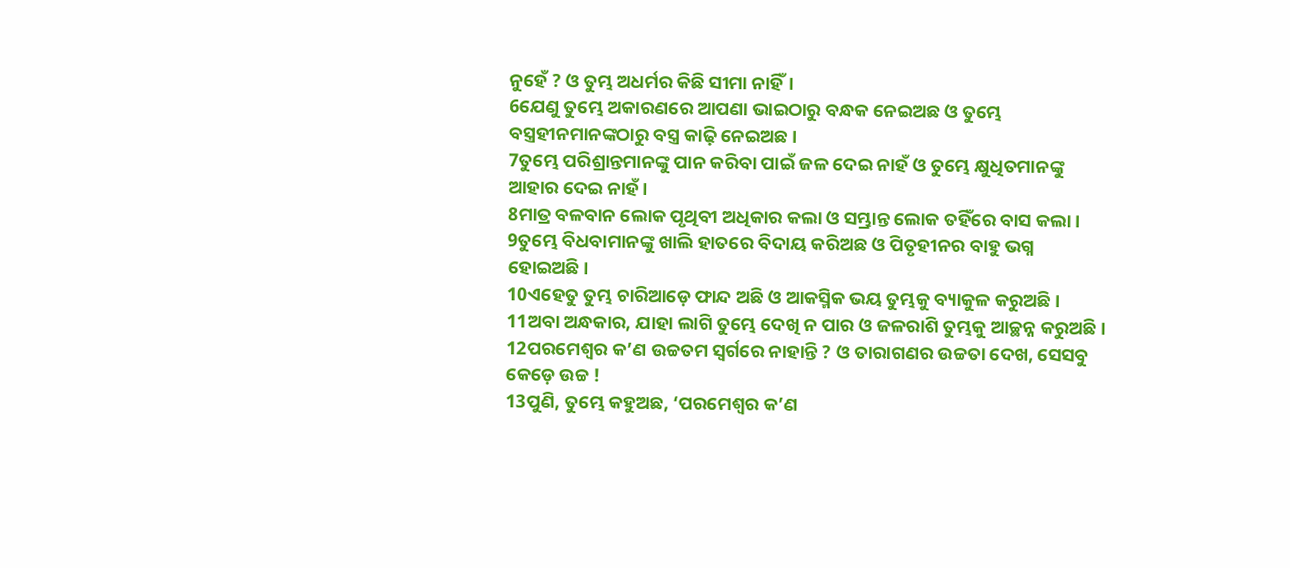ନୁହେଁ ? ଓ ତୁମ୍ଭ ଅଧର୍ମର କିଛି ସୀମା ନାହିଁ।
6ଯେଣୁ ତୁମ୍ଭେ ଅକାରଣରେ ଆପଣା ଭାଇଠାରୁ ବନ୍ଧକ ନେଇଅଛ ଓ ତୁମ୍ଭେ ବସ୍ତ୍ରହୀନମାନଙ୍କଠାରୁ ବସ୍ତ୍ର କାଢ଼ି ନେଇଅଛ।
7ତୁମ୍ଭେ ପରିଶ୍ରାନ୍ତମାନଙ୍କୁ ପାନ କରିବା ପାଇଁ ଜଳ ଦେଇ ନାହଁ ଓ ତୁମ୍ଭେ କ୍ଷୁଧିତମାନଙ୍କୁ ଆହାର ଦେଇ ନାହଁ।
8ମାତ୍ର ବଳବାନ ଲୋକ ପୃଥିବୀ ଅଧିକାର କଲା ଓ ସମ୍ଭ୍ରାନ୍ତ ଲୋକ ତହିଁରେ ବାସ କଲା।
9ତୁମ୍ଭେ ବିଧବାମାନଙ୍କୁ ଖାଲି ହାତରେ ବିଦାୟ କରିଅଛ ଓ ପିତୃହୀନର ବାହୁ ଭଗ୍ନ ହୋଇଅଛି।
10ଏହେତୁ ତୁମ୍ଭ ଚାରିଆଡ଼େ ଫାନ୍ଦ ଅଛି ଓ ଆକସ୍ମିକ ଭୟ ତୁମ୍ଭକୁ ବ୍ୟାକୁଳ କରୁଅଛି।
11ଅବା ଅନ୍ଧକାର, ଯାହା ଲାଗି ତୁମ୍ଭେ ଦେଖି ନ ପାର ଓ ଜଳରାଶି ତୁମ୍ଭକୁ ଆଚ୍ଛନ୍ନ କରୁଅଛି।
12ପରମେଶ୍ୱର କ’ଣ ଉଚ୍ଚତମ ସ୍ୱର୍ଗରେ ନାହାନ୍ତି ? ଓ ତାରାଗଣର ଉଚ୍ଚତା ଦେଖ, ସେସବୁ କେଡ଼େ ଉଚ୍ଚ !
13ପୁଣି, ତୁମ୍ଭେ କହୁଅଛ, ‘ପରମେଶ୍ୱର କ’ଣ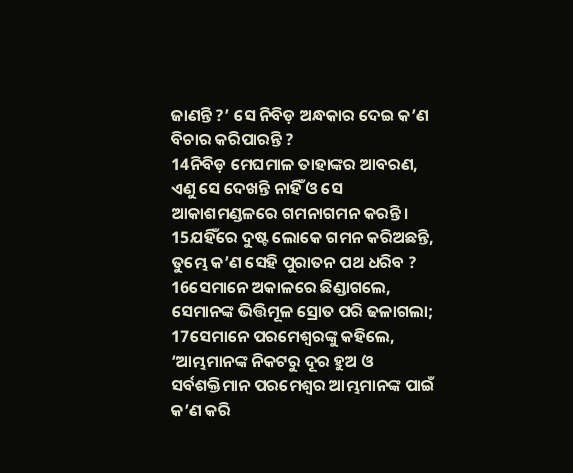ଜାଣନ୍ତି ?’ ସେ ନିବିଡ଼ ଅନ୍ଧକାର ଦେଇ କ’ଣ ବିଚାର କରିପାରନ୍ତି ?
14ନିବିଡ଼ ମେଘମାଳ ତାହାଙ୍କର ଆବରଣ, ଏଣୁ ସେ ଦେଖନ୍ତି ନାହିଁ ଓ ସେ ଆକାଶମଣ୍ଡଳରେ ଗମନାଗମନ କରନ୍ତି।
15ଯହିଁରେ ଦୁଷ୍ଟ ଲୋକେ ଗମନ କରିଅଛନ୍ତି, ତୁମ୍ଭେ କ’ଣ ସେହି ପୁରାତନ ପଥ ଧରିବ ?
16ସେମାନେ ଅକାଳରେ ଛିଣ୍ଡାଗଲେ, ସେମାନଙ୍କ ଭିତ୍ତିମୂଳ ସ୍ରୋତ ପରି ଢଳାଗଲା;
17ସେମାନେ ପରମେଶ୍ୱରଙ୍କୁ କହିଲେ, ‘ଆମ୍ଭମାନଙ୍କ ନିକଟରୁ ଦୂର ହୁଅ ଓ ସର୍ବଶକ୍ତିମାନ ପରମେଶ୍ଵର ଆମ୍ଭମାନଙ୍କ ପାଇଁ କ’ଣ କରି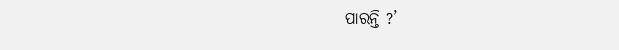ପାରନ୍ତି ?’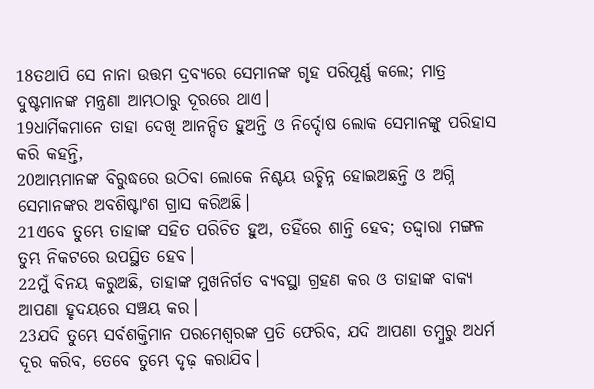18ତଥାପି ସେ ନାନା ଉତ୍ତମ ଦ୍ରବ୍ୟରେ ସେମାନଙ୍କ ଗୃହ ପରିପୂର୍ଣ୍ଣ କଲେ; ମାତ୍ର ଦୁଷ୍ଟମାନଙ୍କ ମନ୍ତ୍ରଣା ଆମ୍ଭଠାରୁ ଦୂରରେ ଥାଏ।
19ଧାର୍ମିକମାନେ ତାହା ଦେଖି ଆନନ୍ଦିତ ହୁଅନ୍ତି ଓ ନିର୍ଦ୍ଦୋଷ ଲୋକ ସେମାନଙ୍କୁ ପରିହାସ କରି କହନ୍ତି,
20ଆମ୍ଭମାନଙ୍କ ବିରୁଦ୍ଧରେ ଉଠିବା ଲୋକେ ନିଶ୍ଚୟ ଉଚ୍ଛିନ୍ନ ହୋଇଅଛନ୍ତି ଓ ଅଗ୍ନି ସେମାନଙ୍କର ଅବଶିଷ୍ଟାଂଶ ଗ୍ରାସ କରିଅଛି।
21ଏବେ ତୁମ୍ଭେ ତାହାଙ୍କ ସହିତ ପରିଚିତ ହୁଅ, ତହିଁରେ ଶାନ୍ତି ହେବ; ତଦ୍ଦ୍ୱାରା ମଙ୍ଗଳ ତୁମ୍ଭ ନିକଟରେ ଉପସ୍ଥିତ ହେବ।
22ମୁଁ ବିନୟ କରୁଅଛି, ତାହାଙ୍କ ମୁଖନିର୍ଗତ ବ୍ୟବସ୍ଥା ଗ୍ରହଣ କର ଓ ତାହାଙ୍କ ବାକ୍ୟ ଆପଣା ହୃଦୟରେ ସଞ୍ଚୟ କର।
23ଯଦି ତୁମ୍ଭେ ସର୍ବଶକ୍ତିମାନ ପରମେଶ୍ଵରଙ୍କ ପ୍ରତି ଫେରିବ, ଯଦି ଆପଣା ତମ୍ବୁରୁ ଅଧର୍ମ ଦୂର କରିବ, ତେବେ ତୁମ୍ଭେ ଦୃଢ଼ କରାଯିବ।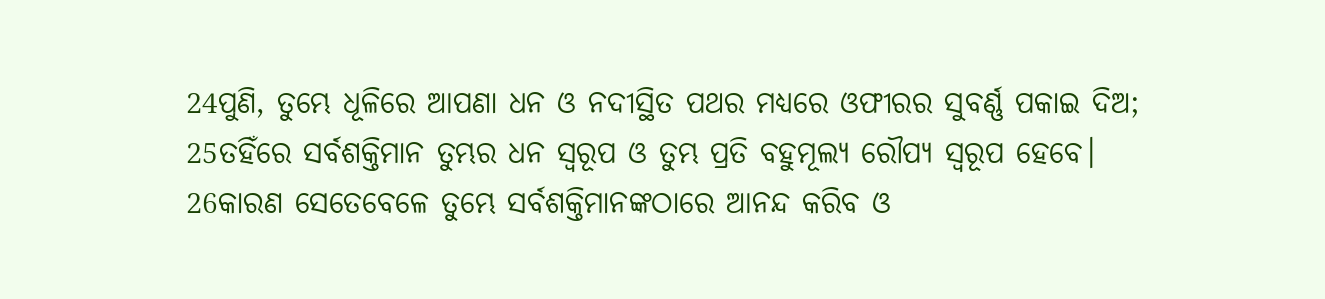24ପୁଣି, ତୁମ୍ଭେ ଧୂଳିରେ ଆପଣା ଧନ ଓ ନଦୀସ୍ଥିତ ପଥର ମଧ୍ୟରେ ଓଫୀରର ସୁବର୍ଣ୍ଣ ପକାଇ ଦିଅ;
25ତହିଁରେ ସର୍ବଶକ୍ତିମାନ ତୁମ୍ଭର ଧନ ସ୍ୱରୂପ ଓ ତୁମ୍ଭ ପ୍ରତି ବହୁମୂଲ୍ୟ ରୌପ୍ୟ ସ୍ୱରୂପ ହେବେ।
26କାରଣ ସେତେବେଳେ ତୁମ୍ଭେ ସର୍ବଶକ୍ତିମାନଙ୍କଠାରେ ଆନନ୍ଦ କରିବ ଓ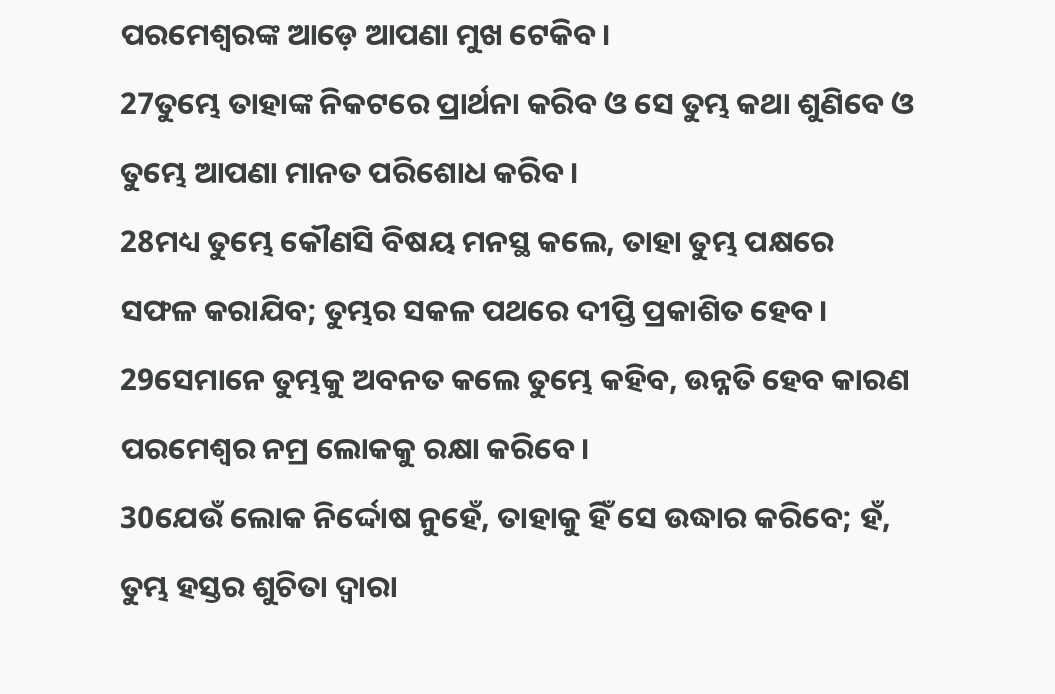ପରମେଶ୍ୱରଙ୍କ ଆଡ଼େ ଆପଣା ମୁଖ ଟେକିବ।
27ତୁମ୍ଭେ ତାହାଙ୍କ ନିକଟରେ ପ୍ରାର୍ଥନା କରିବ ଓ ସେ ତୁମ୍ଭ କଥା ଶୁଣିବେ ଓ ତୁମ୍ଭେ ଆପଣା ମାନତ ପରିଶୋଧ କରିବ।
28ମଧ୍ୟ ତୁମ୍ଭେ କୌଣସି ବିଷୟ ମନସ୍ଥ କଲେ, ତାହା ତୁମ୍ଭ ପକ୍ଷରେ ସଫଳ କରାଯିବ; ତୁମ୍ଭର ସକଳ ପଥରେ ଦୀପ୍ତି ପ୍ରକାଶିତ ହେବ।
29ସେମାନେ ତୁମ୍ଭକୁ ଅବନତ କଲେ ତୁମ୍ଭେ କହିବ, ଉନ୍ନତି ହେବ କାରଣ ପରମେଶ୍ଵର ନମ୍ର ଲୋକକୁ ରକ୍ଷା କରିବେ।
30ଯେଉଁ ଲୋକ ନିର୍ଦ୍ଦୋଷ ନୁହେଁ, ତାହାକୁ ହିଁ ସେ ଉଦ୍ଧାର କରିବେ; ହଁ, ତୁମ୍ଭ ହସ୍ତର ଶୁଚିତା ଦ୍ୱାରା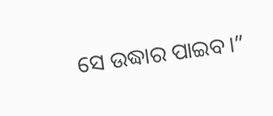ସେ ଉଦ୍ଧାର ପାଇବ।”